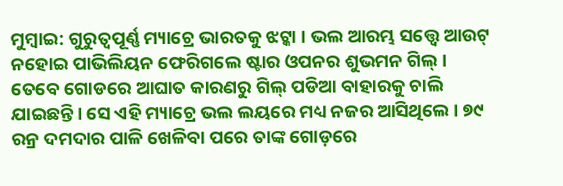ମୁମ୍ବାଇ: ଗୁରୁତ୍ବପୂର୍ଣ୍ଣ ମ୍ୟାଚ୍ରେ ଭାରତକୁ ଝଟ୍କା । ଭଲ ଆରମ୍ଭ ସତ୍ତ୍ବେ ଆଉଟ୍ ନହୋଇ ପାଭିଲିୟନ ଫେରିଗଲେ ଷ୍ଟାର ଓପନର ଶୁଭମନ ଗିଲ୍ । ତେବେ ଗୋଡରେ ଆଘାତ କାରଣରୁ ଗିଲ୍ ପଡିଆ ବାହାରକୁ ଚାଲି ଯାଇଛନ୍ତି । ସେ ଏହି ମ୍ୟାଚ୍ରେ ଭଲ ଲୟରେ ମଧ୍ୟ ନଜର ଆସିଥିଲେ । ୭୯ ରନ୍ର ଦମଦାର ପାଳି ଖେଳିବା ପରେ ତାଙ୍କ ଗୋଡ଼ରେ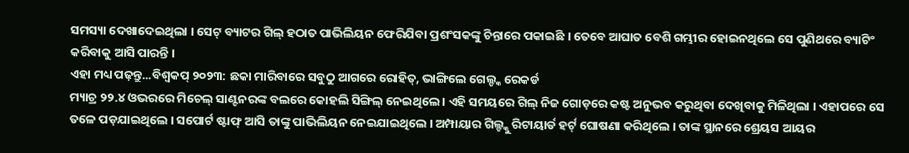ସମସ୍ୟା ଦେଖାଦେଇଥିଲା । ସେଟ୍ ବ୍ୟାଟର ଗିଲ୍ ହଠାତ ପାଭିଲିୟନ ଫେରିଯିବା ପ୍ରଶଂସକଙ୍କୁ ଚିନ୍ତାରେ ପକାଇଛି । ତେବେ ଆଘାତ ବେଶି ଗମ୍ଭୀର ହୋଇନଥିଲେ ସେ ପୁଣିଥରେ ବ୍ୟାଟିଂ କରିବାକୁ ଆସି ପାରନ୍ତି ।
ଏହା ମଧ୍ୟ ପଢ଼ନ୍ତୁ...ବିଶ୍ବକପ୍ ୨୦୨୩: ଛକା ମାରିବାରେ ସବୁଠୁ ଆଗରେ ରୋହିତ୍, ଭାଙ୍ଗିଲେ ଗେଲ୍ଙ୍କ ରେକର୍ଡ
ମ୍ୟାଚ୍ର ୨୨.୪ ଓଭରରେ ମିଚେଲ୍ ସାଣ୍ଟନରଙ୍କ ବଲରେ କୋହଲି ସିଙ୍ଗିଲ୍ ନେଇଥିଲେ । ଏହି ସମୟରେ ଗିଲ୍ ନିଜ ଗୋଡ଼ରେ କଷ୍ଟ ଅନୁଭବ କରୁଥିବା ଦେଖିବାକୁ ମିଳିଥିଲା । ଏହାପରେ ସେ ତଳେ ପଡ଼ଯାଇଥିଲେ । ସପୋର୍ଟ ଷ୍ଟାଫ୍ ଆସି ତାଙ୍କୁ ପାଭିଲିୟନ ନେଇଯାଇଥିଲେ । ଅମ୍ପାୟାର ଗିଲ୍ଙ୍କୁ ରିଟାୟାର୍ଡ ହର୍ଟ୍ ଘୋଷଣା କରିଥିଲେ । ତାଙ୍କ ସ୍ଥାନରେ ଶ୍ରେୟସ ଆୟର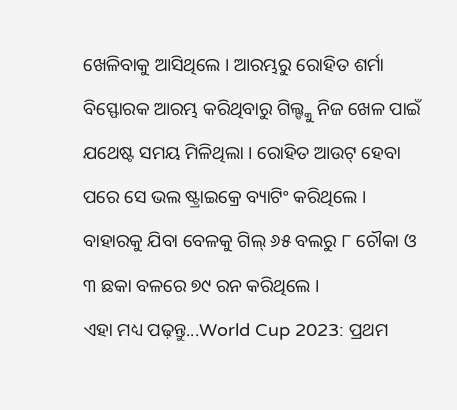ଖେଳିବାକୁ ଆସିଥିଲେ । ଆରମ୍ଭରୁ ରୋହିତ ଶର୍ମା ବିସ୍ଫୋରକ ଆରମ୍ଭ କରିଥିବାରୁ ଗିଲ୍ଙ୍କୁ ନିଜ ଖେଳ ପାଇଁ ଯଥେଷ୍ଟ ସମୟ ମିଳିଥିଲା । ରୋହିତ ଆଉଟ୍ ହେବା ପରେ ସେ ଭଲ ଷ୍ଟ୍ରାଇକ୍ରେ ବ୍ୟାଟିଂ କରିଥିଲେ । ବାହାରକୁ ଯିବା ବେଳକୁ ଗିଲ୍ ୬୫ ବଲରୁ ୮ ଚୌକା ଓ ୩ ଛକା ବଳରେ ୭୯ ରନ କରିଥିଲେ ।
ଏହା ମଧ୍ୟ ପଢ଼ନ୍ତୁ...World Cup 2023: ପ୍ରଥମ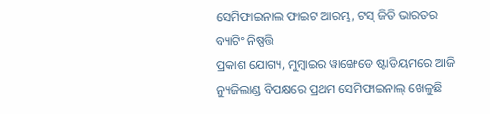ସେମିଫାଇନାଲ ଫାଇଟ ଆରମ୍ଭ, ଟସ୍ ଜିତି ଭାରତର ବ୍ୟାଟିଂ ନିଷ୍ପତ୍ତି
ପ୍ରକାଶ ଯୋଗ୍ୟ, ମୁମ୍ବାଇର ୱାଙ୍ଖେଡେ ଷ୍ଟାଡିୟମରେ ଆଜି ନ୍ୟୁଜିଲାଣ୍ଡ ବିପକ୍ଷରେ ପ୍ରଥମ ସେମିଫାଇନାଲ୍ ଖେଳୁଛି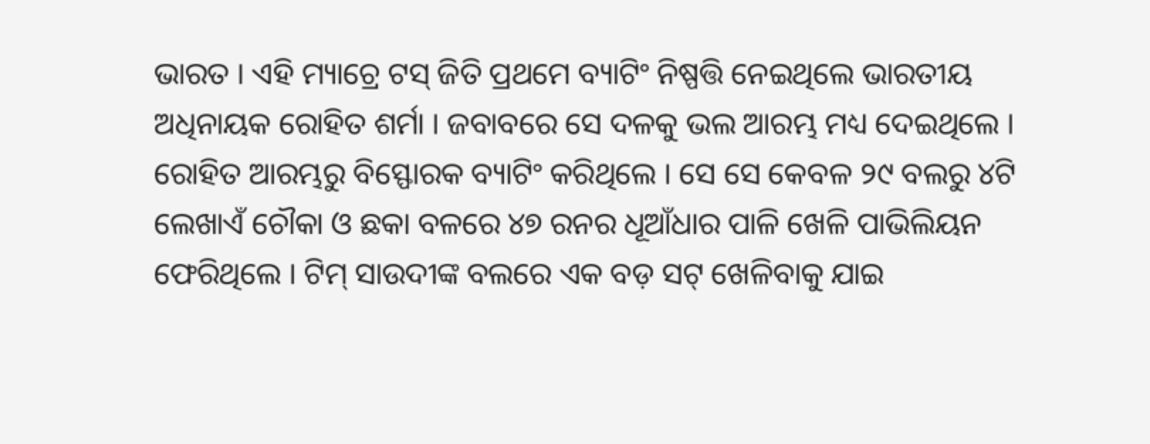ଭାରତ । ଏହି ମ୍ୟାଚ୍ରେ ଟସ୍ ଜିତି ପ୍ରଥମେ ବ୍ୟାଟିଂ ନିଷ୍ପତ୍ତି ନେଇଥିଲେ ଭାରତୀୟ ଅଧିନାୟକ ରୋହିତ ଶର୍ମା । ଜବାବରେ ସେ ଦଳକୁ ଭଲ ଆରମ୍ଭ ମଧ୍ୟ ଦେଇଥିଲେ । ରୋହିତ ଆରମ୍ଭରୁ ବିସ୍ଫୋରକ ବ୍ୟାଟିଂ କରିଥିଲେ । ସେ ସେ କେବଳ ୨୯ ବଲରୁ ୪ଟି ଲେଖାଏଁ ଚୌକା ଓ ଛକା ବଳରେ ୪୭ ରନର ଧୂଆଁଧାର ପାଳି ଖେଳି ପାଭିଲିୟନ ଫେରିଥିଲେ । ଟିମ୍ ସାଉଦୀଙ୍କ ବଲରେ ଏକ ବଡ଼ ସଟ୍ ଖେଳିବାକୁ ଯାଇ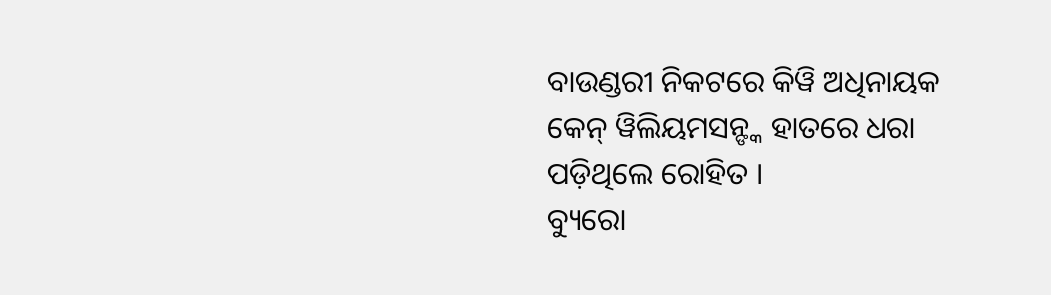ବାଉଣ୍ଡରୀ ନିକଟରେ କିୱି ଅଧିନାୟକ କେନ୍ ୱିଲିୟମସନ୍ଙ୍କ ହାତରେ ଧରା ପଡ଼ିଥିଲେ ରୋହିତ ।
ବ୍ୟୁରୋ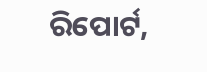ରିପୋର୍ଟ,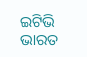ଇଟିଭି ଭାରତ